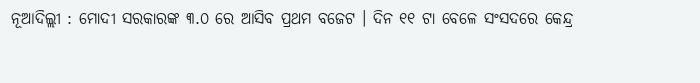ନୂଆଦିଲ୍ଲୀ : ମୋଦୀ ସରକାରଙ୍କ ୩.୦ ରେ ଆସିବ ପ୍ରଥମ ବଜେଟ । ଦିନ ୧୧ ଟା ବେଳେ ସଂସଦରେ କେନ୍ଦ୍ର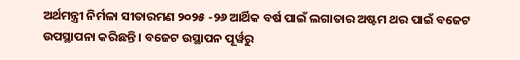ଅର୍ଥମନ୍ତ୍ରୀ ନିର୍ମଳା ସୀତାରମଣ ୨୦୨୫ -୨୬ ଆର୍ଥିକ ବର୍ଷ ପାଇଁ ଲଗାତାର ଅଷ୍ଟମ ଥର ପାଇଁ ବଜେଟ ଉପସ୍ଥାପନା କରିଛନ୍ତି । ବଜେଟ ଉସ୍ଥାପନ ପୂର୍ୱରୁ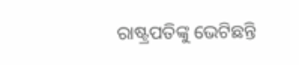ରାଷ୍ଟ୍ରପତିଙ୍କୁ ଭେଟିଛନ୍ତି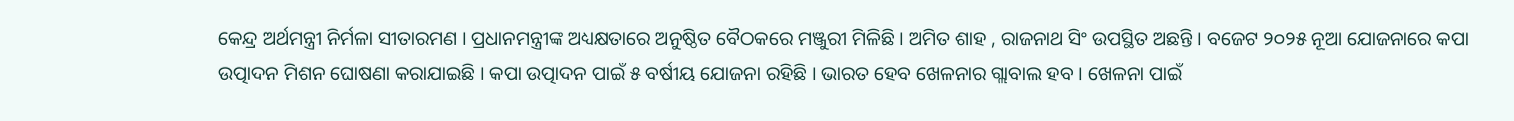କେନ୍ଦ୍ର ଅର୍ଥମନ୍ତ୍ରୀ ନିର୍ମଳା ସୀତାରମଣ । ପ୍ରଧାନମନ୍ତ୍ରୀଙ୍କ ଅଧ୍ୟକ୍ଷତାରେ ଅନୁଷ୍ଠିତ ବୈଠକରେ ମଞ୍ଜୁରୀ ମିଳିଛି । ଅମିତ ଶାହ , ରାଜନାଥ ସିଂ ଉପସ୍ଥିତ ଅଛନ୍ତି । ବଜେଟ ୨୦୨୫ ନୂଆ ଯୋଜନାରେ କପା ଉତ୍ପାଦନ ମିଶନ ଘୋଷଣା କରାଯାଇଛି । କପା ଉତ୍ପାଦନ ପାଇଁ ୫ ବର୍ଷୀୟ ଯୋଜନା ରହିଛି । ଭାରତ ହେବ ଖେଳନାର ଗ୍ଲାବାଲ ହବ । ଖେଳନା ପାଇଁ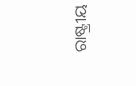ରାଷ୍ଟ୍ରୀୟ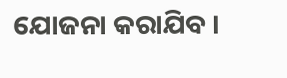ଯୋଜନା କରାଯିବ ।